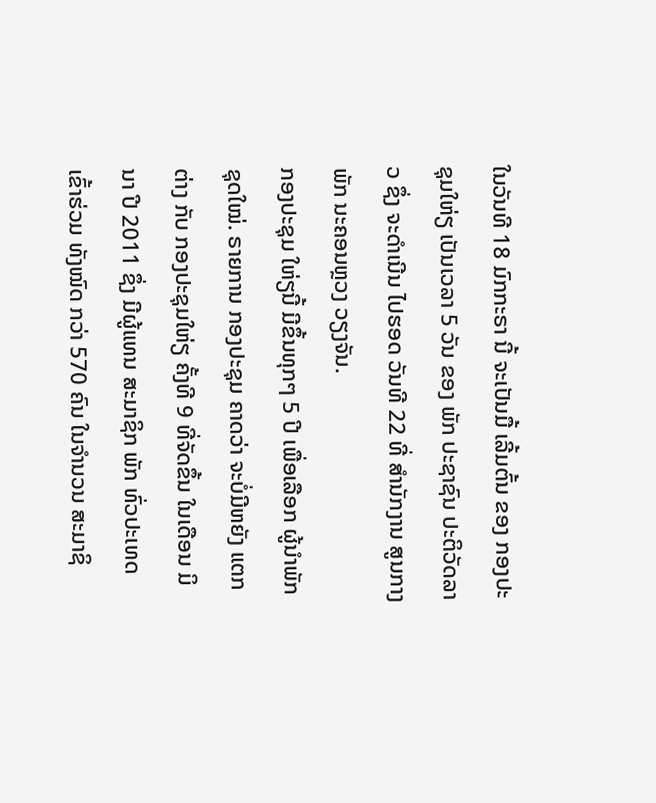ໃນວັນທີ 18 ມົກກະຣາ ນີ້ ຈະເປັນມື້ ເລີ້ມຕົ້ນ ຂອງ ກອງປະຊຸມໃຫ່ຽ ເປັນເວລາ 5 ວັນ ຂອງ ພັກ ປະຊາຊົນ ປະຕິວັດລາວ ຊຶ່ງ ຈະດໍາເນີນ ໄປຮອດ ວັນທີ 22 ທີ່ ສໍານັກງານ ສູນກາງພັກ ນະຄອນຫຼວງ ວຽງຈັນ.
ກອງປະຊຸມ ໃຫ່ຽນີ້ ມີຂຶ້ນທຸກໆ 5 ປີ ເພື່ອເລືອກ ຜູ້ນໍາພັກ ຊຸດໃໝ່. ຣາຍການ ກອງປະຊຸມ ຄາດວ່າ ຈະບໍ່ມີຫຍັງ ແຕກຕ່າງ ກັບ ກອງປະຊຸມໃຫ່ຽ ຄັ້ງທີ 9 ທີ່ຈັດຂຶ້ນ ໃນເດືອນ ມິນາ ປີ 2011 ຊຶ່ງ ມີຜູ້ແທນ ສະມາຊິກ ພັກ ທົ່ວປະເທດ ເຂົ້າຮ່ວມ ທັງໝົດ ກວ່າ 570 ຄົນ ໃນຈໍານວນ ສະມາຊິ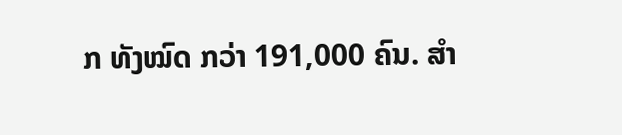ກ ທັງໝົດ ກວ່າ 191,000 ຄົນ. ສໍາ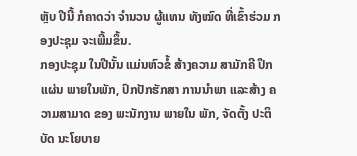ຫຼັບ ປີນີ້ ກໍຄາດວ່າ ຈໍານວນ ຜູ້ແທນ ທັງໝົດ ທີ່ເຂົ້າຮ່ວມ ກອງປະຊຸມ ຈະເພີ້ມຂຶ້ນ.
ກອງປະຊຸມ ໃນປີນັ້ນ ແມ່ນຫົວຂໍ້ ສ້າງຄວາມ ສາມັກຄີ ປຶກແຜ່ນ ພາຍໃນພັກ, ປົກປັກຮັກສາ ການນໍາພາ ແລະສ້າງ ຄວາມສາມາດ ຂອງ ພະນັກງານ ພາຍໃນ ພັກ, ຈັດຕັ້ງ ປະຕິບັດ ນະໂຍບາຍ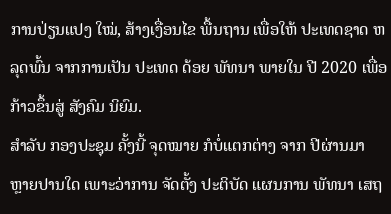ການປ່ຽນແປງ ໃໝ່, ສ້າງເງື່ອນໄຂ ພື້ນຖານ ເພື່ອໃຫ້ ປະເທດຊາດ ຫລຸດພົ້ນ ຈາກການເປັນ ປະເທດ ດ້ອຍ ພັທນາ ພາຍໃນ ປີ 2020 ເພື່ອ ກ້າວຂຶ້ນສູ່ ສັງຄົມ ນິຍົມ.
ສໍາລັບ ກອງປະຊຸມ ຄັ້ງນີ້ ຈຸດໝາຍ ກໍບໍ່ແຕກຕ່າງ ຈາກ ປີຜ່ານມາ ຫຼາຍປານໃດ ເພາະວ່າການ ຈັດຕັ້ງ ປະຕິບັດ ແຜນການ ພັທນາ ເສຖ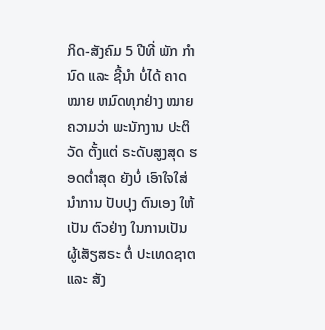ກິດ-ສັງຄົມ 5 ປີທີ່ ພັກ ກໍານົດ ແລະ ຊີ້ນໍາ ບໍ່ໄດ້ ຄາດໝາຍ ຫມົດທຸກຢ່າງ ໝາຍຄວາມວ່າ ພະນັກງານ ປະຕິວັດ ຕັ້ງແຕ່ ຣະດັບສູງສຸດ ຮອດຕໍ່າສຸດ ຍັງບໍ່ ເອົາໃຈໃສ່ ນໍາການ ປັບປຸງ ຕົນເອງ ໃຫ້ເປັນ ຕົວຢ່າງ ໃນການເປັນ ຜູ້ເສັຽສຣະ ຕໍ່ ປະເທດຊາຕ ແລະ ສັງ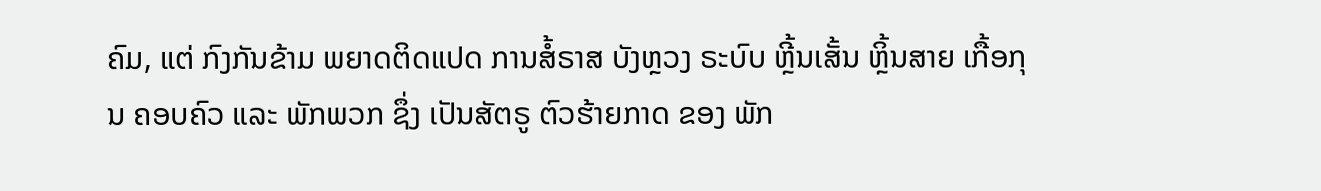ຄົມ, ແຕ່ ກົງກັນຂ້າມ ພຍາດຕິດແປດ ການສໍ້ຣາສ ບັງຫຼວງ ຣະບົບ ຫຼີ້ນເສັ້ນ ຫຼິ້ນສາຍ ເກື້ອກຸນ ຄອບຄົວ ແລະ ພັກພວກ ຊຶ່ງ ເປັນສັຕຣູ ຕົວຮ້າຍກາດ ຂອງ ພັກ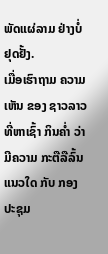ພັດແຜ່ລາມ ຢ່າງບໍ່ຢຸດຢັ້ງ.
ເມື່ອເຮົາຖາມ ຄວາມເຫັນ ຂອງ ຊາວລາວ ທີ່ຫາເຊົ້າ ກິນຄໍ່າ ວ່າມີຄວາມ ກະຕືລືລົ້ນ ແນວໃດ ກັບ ກອງປະຊຸມ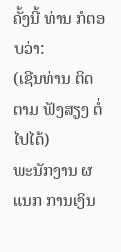ຄັ້ງນີ້ ທ່ານ ກໍຕອບວ່າ:
(ເຊີນທ່ານ ຕິດຕາມ ຟັງສຽງ ຕໍ່ໄປໄດ້)
ພະນັກງານ ຜແນກ ການເງິນ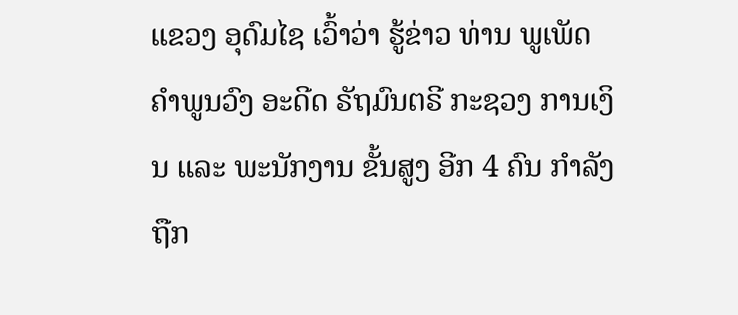ແຂວງ ອຸດົມໄຊ ເວົ້າວ່າ ຮູ້ຂ່າວ ທ່ານ ພູເພັດ ຄຳພູນວົງ ອະດີດ ຣັຖມົນຕຣີ ກະຊວງ ການເງິນ ແລະ ພະນັກງານ ຂັ້ນສູງ ອີກ 4 ຄົນ ກໍາລັງ ຖືກ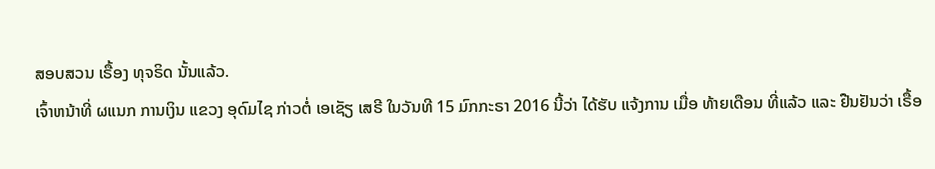ສອບສວນ ເຣື້ອງ ທຸຈຣິດ ນັ້ນແລ້ວ.
ເຈົ້າຫນ້າທີ່ ຜແນກ ການເງິນ ແຂວງ ອຸດົມໄຊ ກ່າວຕໍ່ ເອເຊັຽ ເສຣີ ໃນວັນທີ 15 ມົກກະຣາ 2016 ນີ້ວ່າ ໄດ້ຮັບ ແຈ້ງການ ເມື່ອ ທ້າຍເດືອນ ທີ່ແລ້ວ ແລະ ຢືນຢັນວ່າ ເຣື້ອ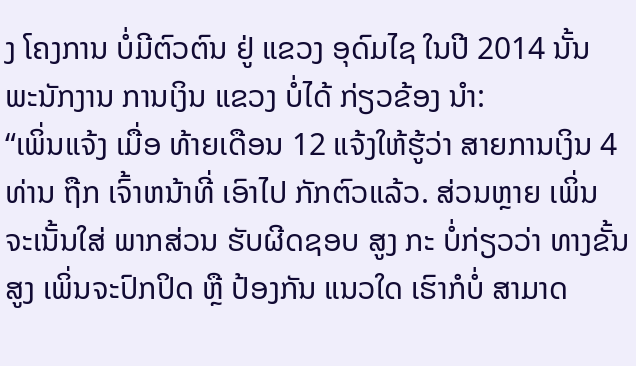ງ ໂຄງການ ບໍ່ມີຕົວຕົນ ຢູ່ ແຂວງ ອຸດົມໄຊ ໃນປີ 2014 ນັ້ນ ພະນັກງານ ການເງິນ ແຂວງ ບໍ່ໄດ້ ກ່ຽວຂ້ອງ ນຳ:
“ເພິ່ນແຈ້ງ ເມື່ອ ທ້າຍເດືອນ 12 ແຈ້ງໃຫ້ຮູ້ວ່າ ສາຍການເງິນ 4 ທ່ານ ຖືກ ເຈົ້າຫນ້າທີ່ ເອົາໄປ ກັກຕົວແລ້ວ. ສ່ວນຫຼາຍ ເພິ່ນ ຈະເນັ້ນໃສ່ ພາກສ່ວນ ຮັບຜີດຊອບ ສູງ ກະ ບໍ່ກ່ຽວວ່າ ທາງຂັ້ນສູງ ເພິ່ນຈະປົກປິດ ຫຼື ປ້ອງກັນ ແນວໃດ ເຮົາກໍບໍ່ ສາມາດ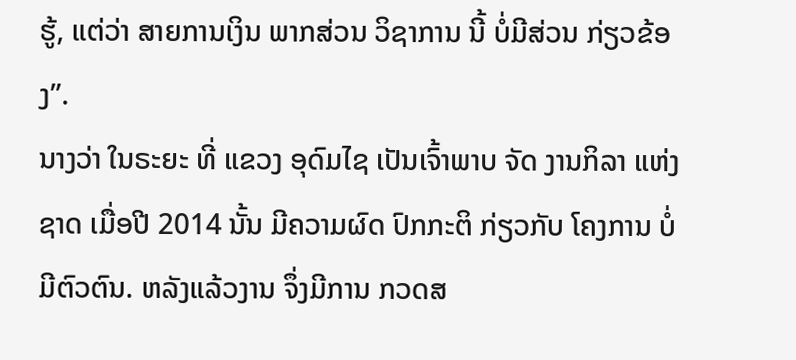ຮູ້, ແຕ່ວ່າ ສາຍການເງິນ ພາກສ່ວນ ວິຊາການ ນີ້ ບໍ່ມີສ່ວນ ກ່ຽວຂ້ອງ”.
ນາງວ່າ ໃນຣະຍະ ທີ່ ແຂວງ ອຸດົມໄຊ ເປັນເຈົ້າພາບ ຈັດ ງານກິລາ ແຫ່ງຊາດ ເມື່ອປີ 2014 ນັ້ນ ມີຄວາມຜົດ ປົກກະຕິ ກ່ຽວກັບ ໂຄງການ ບໍ່ມີຕົວຕົນ. ຫລັງແລ້ວງານ ຈຶ່ງມີການ ກວດສ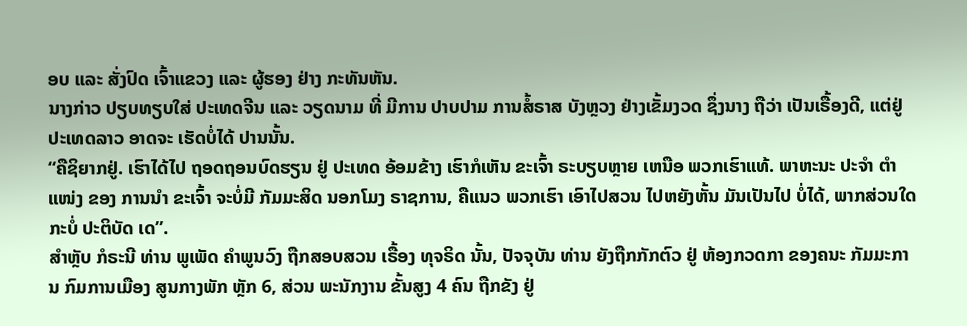ອບ ແລະ ສັ່ງປົດ ເຈົ້າແຂວງ ແລະ ຜູ້ຮອງ ຢ່າງ ກະທັນຫັນ.
ນາງກ່າວ ປຽບທຽບໃສ່ ປະເທດຈີນ ແລະ ວຽດນາມ ທີ່ ມີການ ປາບປາມ ການສໍ້ຣາສ ບັງຫຼວງ ຢ່າງເຂັ້ມງວດ ຊຶ່ງນາງ ຖືວ່າ ເປັນເຣື້ອງດີ, ແຕ່ຢູ່ ປະເທດລາວ ອາດຈະ ເຮັດບໍ່ໄດ້ ປານນັ້ນ.
“ຄືຊິຍາກຢູ່. ເຮົາໄດ້ໄປ ຖອດຖອນບົດຮຽນ ຢູ່ ປະເທດ ອ້ອມຂ້າງ ເຮົາກໍເຫັນ ຂະເຈົ້າ ຣະບຽບຫຼາຍ ເຫນືອ ພວກເຮົາແທ້. ພາຫະນະ ປະຈຳ ຕຳແໜ່ງ ຂອງ ການນຳ ຂະເຈົ້າ ຈະບໍ່ມີ ກັມມະສິດ ນອກໂມງ ຣາຊການ, ຄືແນວ ພວກເຮົາ ເອົາໄປສວນ ໄປຫຍັງຫັ້ນ ມັນເປັນໄປ ບໍ່ໄດ້, ພາກສ່ວນໃດ ກະບໍ່ ປະຕິບັດ ເດ”.
ສຳຫຼັບ ກໍຣະນີ ທ່ານ ພູເພັດ ຄຳພູນວົງ ຖືກສອບສວນ ເຣື້ອງ ທຸຈຣິດ ນັ້ນ, ປັຈຈຸບັນ ທ່ານ ຍັງຖືກກັກຕົວ ຢູ່ ຫ້ອງກວດກາ ຂອງຄນະ ກັມມະການ ກົມການເມືອງ ສູນກາງພັກ ຫຼັກ 6, ສ່ວນ ພະນັກງານ ຂັ້ນສູງ 4 ຄົນ ຖືກຂັງ ຢູ່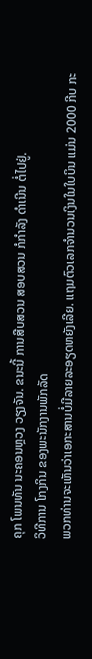ຄຸກ ໂພນທັນ ນະຄອນຫຼວງ ວຽງຈັນ. ຂນະນີ້ ການສືບສວນ ສອບສວນ ກໍກໍາລັງ ດຳເນີນ ຕໍ່ໄປຢູ່.
ວິທີການ ໂກງກິນ ຂອງພະນັກງານພັກລັດ
ພວກທ່ານຈະເຫັນວ່າເອກະສານບໍ່ມີລາຍລະອຽດຫຍັງເລີຍ. ແຖມຕົວເລກຈຳນວນເງິນໃນໃບບິນ ແມ່ນ 2000 ກີບ ກະ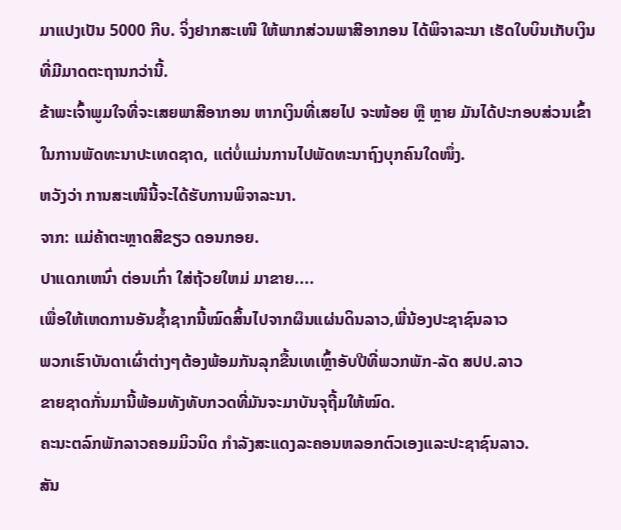ມາແປງເປັນ 5000 ກີບ. ຈິ່ງຢາກສະເໜີ ໃຫ້ພາກສ່ວນພາສີອາກອນ ໄດ້ພິຈາລະນາ ເຮັດໃບບິນເກັບເງິນທີ່ມີມາດຕະຖານກວ່ານີ້.
ຂ້າພະເຈົ້າພູມໃຈທີ່ຈະເສຍພາສີອາກອນ ຫາກເງິນທີ່ເສຍໄປ ຈະໜ້ອຍ ຫຼື ຫຼາຍ ມັນໄດ້ປະກອບສ່ວນເຂົ້າໃນການພັດທະນາປະເທດຊາດ, ແຕ່ບໍ່ແມ່ນການໄປພັດທະນາຖົງບຸກຄົນໃດໜຶ່ງ.
ຫວັງວ່າ ການສະເໜີນີ້ຈະໄດ້ຮັບການພິຈາລະນາ.
ຈາກ: ແມ່ຄ້າຕະຫຼາດສີຂຽວ ດອນກອຍ.
ປາແດກເຫນົ່າ ຕ່ອນເກົ່າ ໃສ່ຖ້ວຍໃຫມ່ ມາຂາຍ....
ເພື່ອໃຫ້ເຫດການອັນຊໍ້າຊາກນີ້ໝົດສິ້ນໄປຈາກຜຶນແຜ່ນດິນລາວ,ພີ່ນ້ອງປະຊາຊົນລາວ
ພວກເຮົາບັນດາເຜົ່າຕ່າງໆຕ້ອງພ້ອມກັນລຸກຂື້ນເທເຫຼົ້າອັບປີທີ່ພວກພັກ-ລັດ ສປປ.ລາວ
ຂາຍຊາດກັ່ນມານີ້ພ້ອມທັງທັບກວດທີ່ມັນຈະມາບັນຈຸຖີ້ມໃຫ້ໝົດ.
ຄະນະຕລົກພັກລາວຄອມມິວນິດ ກຳລັງສະແດງລະຄອນຫລອກຕົວເອງແລະປະຊາຊົນລາວ.
ສັນ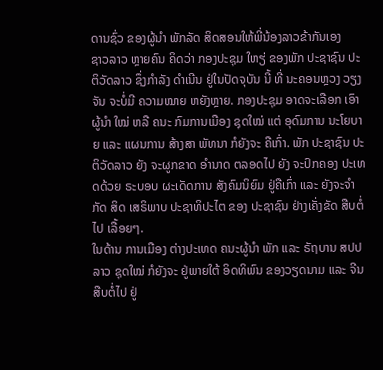ດານຊົ່ວ ຂອງຜູ້ນຳ ພັກລັດ ສິດສອນໃຫ້ພີ່ນ້ອງລາວຂ້າກັນເອງ
ຊາວລາວ ຫຼາຍຄົນ ຄິດວ່າ ກອງປະຊຸມ ໃຫຽ່ ຂອງພັກ ປະຊາຊົນ ປະຕິວັດລາວ ຊຶ່ງກຳລັງ ດຳເນີນ ຢູ່ໃນປັດຈຸບັນ ນີ້ ທີ່ ນະຄອນຫຼວງ ວຽງຈັນ ຈະບໍ່ມີ ຄວາມໝາຍ ຫຍັງຫຼາຍ. ກອງປະຊຸມ ອາດຈະເລືອກ ເອົາຜູ້ນຳ ໃໝ່ ຫລື ຄນະ ກົມການເມືອງ ຊຸດໃໝ່ ແຕ່ ອຸດົມການ ນະໂຍບາຍ ແລະ ແຜນການ ສ້າງສາ ພັທນາ ກໍຍັງຈະ ຄືເກົ່າ. ພັກ ປະຊາຊົນ ປະຕິວັດລາວ ຍັງ ຈະຜູກຂາດ ອຳນາດ ຕລອດໄປ ຍັງ ຈະປົກຄອງ ປະເທດດ້ວຍ ຣະບອບ ຜະເດັດການ ສັງຄົມນິຍົມ ຢູ່ຄືເກົ່າ ແລະ ຍັງຈະຈຳກັດ ສິດ ເສຣິພາບ ປະຊາທິປະໄຕ ຂອງ ປະຊາຊົນ ຢ່າງເຄັ່ງຂັດ ສືບຕໍ່ໄປ ເລື້ອຍໆ.
ໃນດ້ານ ການເມືອງ ຕ່າງປະເທດ ຄນະຜູ້ນຳ ພັກ ແລະ ຣັຖບານ ສປປລາວ ຊຸດໃໝ່ ກໍຍັງຈະ ຢູ່ພາຍໃຕ້ ອິດທິພົນ ຂອງວຽດນາມ ແລະ ຈີນ ສືບຕໍ່ໄປ ຢູ່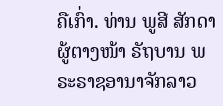ຄືເກົ່າ. ທ່ານ ພູສີ ສັກດາ ຜູ້ຕາງໜ້າ ຣັຖບານ ພຣະຣາຊອານາຈັກລາວ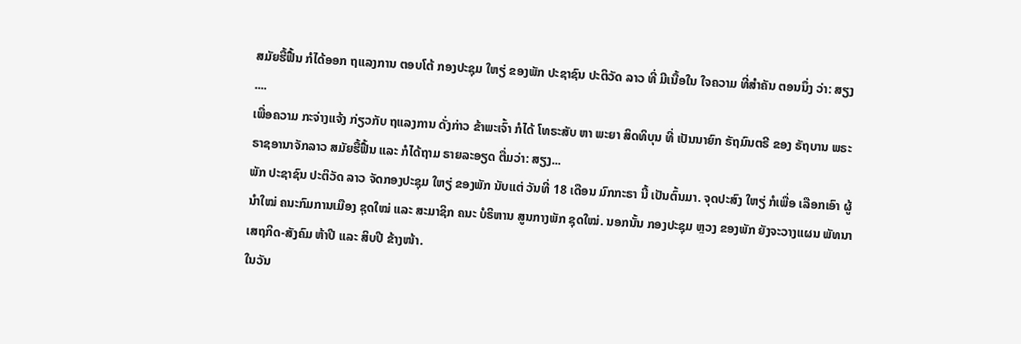ສມັຍຮື້ຟື້ນ ກໍໄດ້ອອກ ຖແລງການ ຕອບໂຕ້ ກອງປະຊຸມ ໃຫຽ່ ຂອງພັກ ປະຊາຊົນ ປະຕິວັດ ລາວ ທີ່ ມີເນື້ອໃນ ໃຈຄວາມ ທີ່ສຳຄັນ ຕອນນຶ່ງ ວ່າ: ສຽງ ....
ເພື່ອຄວາມ ກະຈ່າງແຈ້ງ ກ່ຽວກັບ ຖແລງການ ດັ່ງກ່າວ ຂ້າພະເຈົ້າ ກໍໄດ້ ໂທຣະສັບ ຫາ ພະຍາ ສິດທິບຸນ ທີ່ ເປັນນາຍົກ ຣັຖມົນຕຣີ ຂອງ ຣັຖບານ ພຣະຣາຊອານາຈັກລາວ ສມັຍຮື້ຟື້ນ ແລະ ກໍໄດ້ຖາມ ຣາຍລະອຽດ ຕື່ມວ່າ: ສຽງ...
ພັກ ປະຊາຊົນ ປະຕິວັດ ລາວ ຈັດກອງປະຊຸມ ໃຫຽ່ ຂອງພັກ ນັບແຕ່ ວັນທີ່ 18 ເດືອນ ມົກກະຣາ ນີ້ ເປັນຕົ້ນມາ. ຈຸດປະສົງ ໃຫຽ່ ກໍເພື່ອ ເລືອກເອົາ ຜູ້ນຳໃໝ່ ຄນະກົມການເມືອງ ຊຸດໃໝ່ ແລະ ສະມາຊິກ ຄນະ ບໍຣິຫານ ສູນກາງພັກ ຊຸດໃໝ່. ນອກນັ້ນ ກອງປະຊຸມ ຫຼວງ ຂອງພັກ ຍັງຈະວາງແຜນ ພັທນາ ເສຖກິດ-ສັງຄົມ ຫ້າປີ ແລະ ສິບປີ ຂ້າງໜ້າ.
ໃນວັນ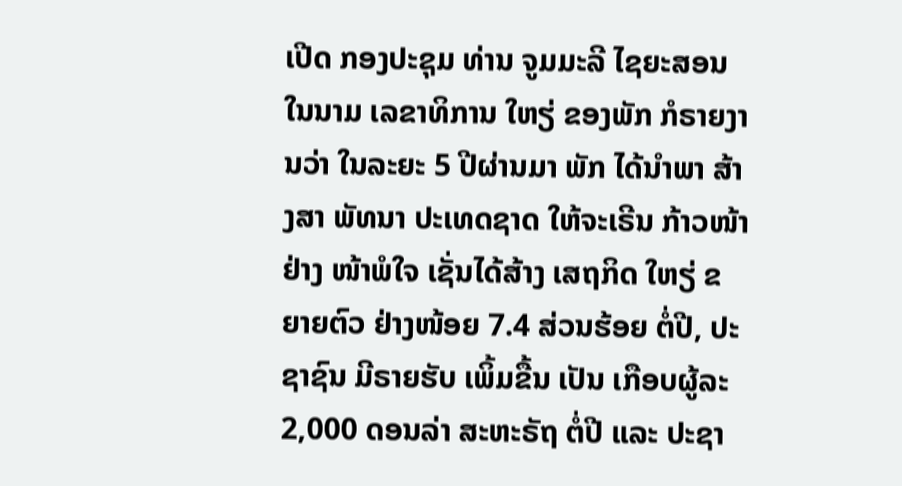ເປີດ ກອງປະຊຸມ ທ່ານ ຈູມມະລີ ໄຊຍະສອນ ໃນນາມ ເລຂາທິການ ໃຫຽ່ ຂອງພັກ ກໍຣາຍງານວ່າ ໃນລະຍະ 5 ປີຜ່ານມາ ພັກ ໄດ້ນຳພາ ສ້າງສາ ພັທນາ ປະເທດຊາດ ໃຫ້ຈະເຣີນ ກ້າວໜ້າ ຢ່າງ ໜ້າພໍໃຈ ເຊັ່ນໄດ້ສ້າງ ເສຖກິດ ໃຫຽ່ ຂຍາຍຕົວ ຢ່າງໜ້ອຍ 7.4 ສ່ວນຮ້ອຍ ຕໍ່ປີ, ປະຊາຊົນ ມີຣາຍຮັບ ເພິ້ມຂື້ນ ເປັນ ເກືອບຜູ້ລະ 2,000 ດອນລ່າ ສະຫະຣັຖ ຕໍ່ປີ ແລະ ປະຊາ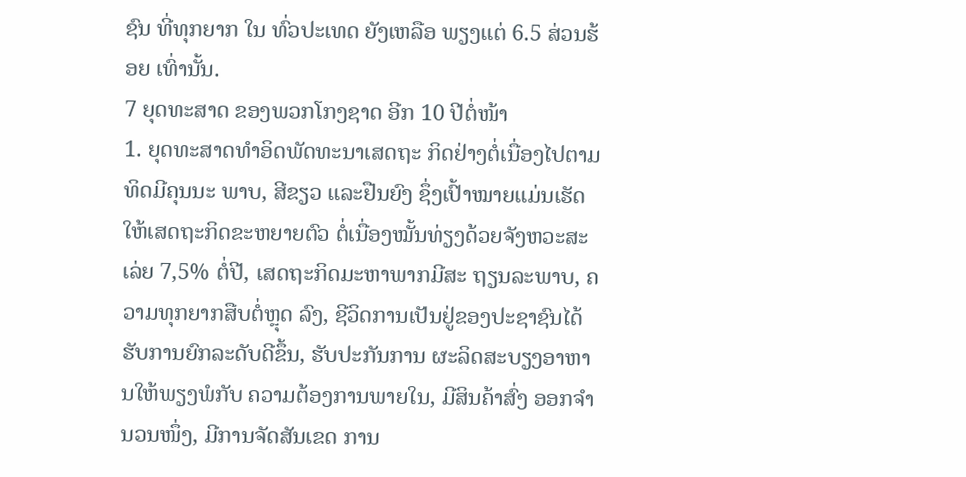ຊົນ ທີ່ທຸກຍາກ ໃນ ທົ່ວປະເທດ ຍັງເຫລືອ ພຽງແຕ່ 6.5 ສ່ວນຮ້ອຍ ເທົ່ານັ້ນ.
7 ຍຸດທະສາດ ຂອງພວກໂກງຊາດ ອີກ 10 ປີຕໍ່ໜ້າ
1. ຍຸດທະສາດທຳອິດພັດທະນາເສດຖະ ກິດຢ່າງຕໍ່ເນື່ອງໄປຕາມທິດມີຄຸນນະ ພາບ, ສີຂຽວ ແລະຢືນຍົງ ຊຶ່ງເປົ້າໝາຍແມ່ນເຮັດໃຫ້ເສດຖະກິດຂະຫຍາຍຕົວ ຕໍ່ເນື່ອງໝັ້ນທ່ຽງດ້ວຍຈັງຫວະສະເລ່ຍ 7,5% ຕໍ່ປີ, ເສດຖະກິດມະຫາພາກມີສະ ຖຽນລະພາບ, ຄວາມທຸກຍາກສືບຕໍ່ຫຼຸດ ລົງ, ຊີວິດການເປັນຢູ່ຂອງປະຊາຊົນໄດ້ ຮັບການຍົກລະດັບດີຂຶ້ນ, ຮັບປະກັນການ ຜະລິດສະບຽງອາຫານໃຫ້ພຽງພໍກັບ ຄວາມຕ້ອງການພາຍໃນ, ມີສິນຄ້າສົ່ງ ອອກຈຳນວນໜຶ່ງ, ມີການຈັດສັນເຂດ ການ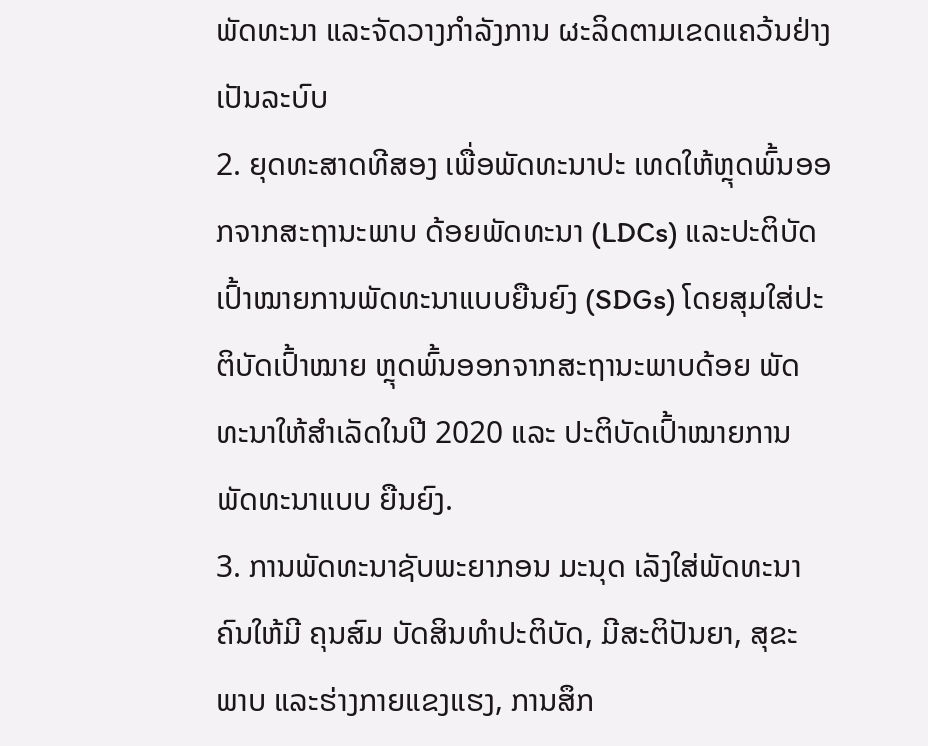ພັດທະນາ ແລະຈັດວາງກຳລັງການ ຜະລິດຕາມເຂດແຄວ້ນຢ່າງເປັນລະບົບ
2. ຍຸດທະສາດທີສອງ ເພື່ອພັດທະນາປະ ເທດໃຫ້ຫຼຸດພົ້ນອອກຈາກສະຖານະພາບ ດ້ອຍພັດທະນາ (LDCs) ແລະປະຕິບັດ ເປົ້າໝາຍການພັດທະນາແບບຍືນຍົງ (SDGs) ໂດຍສຸມໃສ່ປະຕິບັດເປົ້າໝາຍ ຫຼຸດພົ້ນອອກຈາກສະຖານະພາບດ້ອຍ ພັດທະນາໃຫ້ສຳເລັດໃນປີ 2020 ແລະ ປະຕິບັດເປົ້າໝາຍການພັດທະນາແບບ ຍືນຍົງ.
3. ການພັດທະນາຊັບພະຍາກອນ ມະນຸດ ເລັງໃສ່ພັດທະນາຄົນໃຫ້ມີ ຄຸນສົມ ບັດສິນທຳປະຕິບັດ, ມີສະຕິປັນຍາ, ສຸຂະ ພາບ ແລະຮ່າງກາຍແຂງແຮງ, ການສຶກ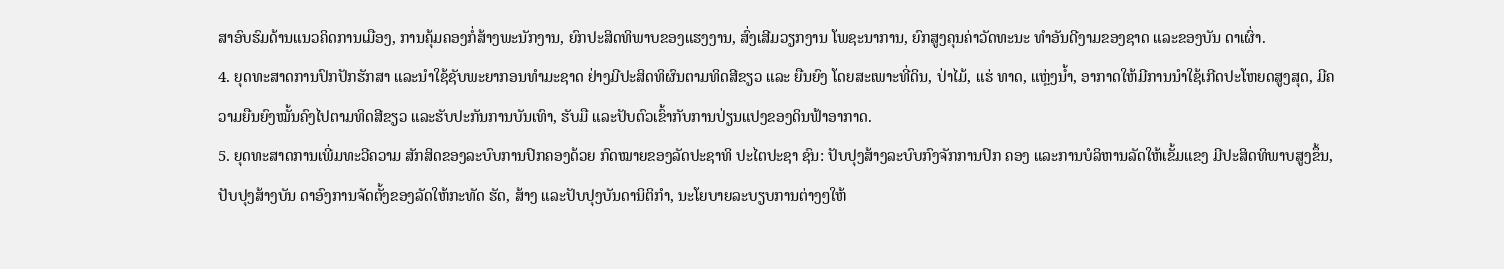ສາອົບຮົມດ້ານແນວຄິດການເມືອງ, ການຄຸ້ມຄອງກໍ່ສ້າງພະນັກງານ, ຍົກປະສິດທິພາບຂອງແຮງງານ, ສົ່ງເສີມວຽກງານ ໂພຊະນາການ, ຍົກສູງຄຸນຄ່າວັດທະນະ ທຳອັນດີງາມຂອງຊາດ ແລະຂອງບັນ ດາເຜົ່າ.
4. ຍຸດທະສາດການປົກປັກຮັກສາ ແລະນຳໃຊ້ຊັບພະຍາກອນທຳມະຊາດ ຢ່າງມີປະສິດທິຜົນຕາມທິດສີຂຽວ ແລະ ຍືນຍົງ ໂດຍສະເພາະທີ່ດິນ, ປ່າໄມ້, ແຮ່ ທາດ, ແຫຼ່ງນ້ຳ, ອາກາດໃຫ້ມີການນຳໃຊ້ເກີດປະໂຫຍດສູງສຸດ, ມີຄວາມຍືນຍົງໝັ້ນຄົງໄປຕາມທິດສີຂຽວ ແລະຮັບປະກັນການບັນເທົາ, ຮັບມື ແລະປັບຕົວເຂົ້າກັບການປ່ຽນແປງຂອງດິນຟ້າອາກາດ.
5. ຍຸດທະສາດການເພີ່ມທະວີຄວາມ ສັກສິດຂອງລະບົບການປົກຄອງດ້ວຍ ກົດໝາຍຂອງລັດປະຊາທິ ປະໄຕປະຊາ ຊົນ: ປັບປຸງສ້າງລະບົບກົງຈັກການປົກ ຄອງ ແລະການບໍລິຫານລັດໃຫ້ເຂັ້ມແຂງ ມີປະສິດທິພາບສູງຂຶ້ນ, ປັບປຸງສ້າງບັນ ດາອົງການຈັດຕັ້ງຂອງລັດໃຫ້ກະທັດ ຮັດ, ສ້າງ ແລະປັບປຸງບັນດານິຕິກຳ, ນະໂຍບາຍລະບຽບການຕ່າງໆໃຫ້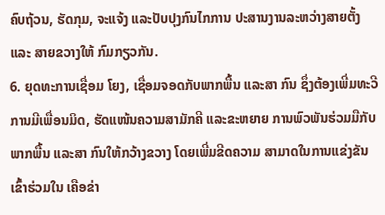ຄົບຖ້ວນ, ຮັດກຸມ, ຈະແຈ້ງ ແລະປັບປຸງກົນໄກການ ປະສານງານລະຫວ່າງສາຍຕັ້ງ ແລະ ສາຍຂວາງໃຫ້ ກົມກຽວກັນ.
6. ຍຸດທະການເຊື່ອມ ໂຍງ, ເຊື່ອມຈອດກັບພາກພື້ນ ແລະສາ ກົນ ຊຶ່ງຕ້ອງເພີ່ມທະວີການມີເພື່ອນມິດ, ຮັດແໜ້ນຄວາມສາມັກຄີ ແລະຂະຫຍາຍ ການພົວພັນຮ່ວມມືກັບພາກພື້ນ ແລະສາ ກົນໃຫ້ກວ້າງຂວາງ ໂດຍເພີ່ມຂີດຄວາມ ສາມາດໃນການແຂ່ງຂັນ ເຂົ້າຮ່ວມໃນ ເຄືອຂ່າ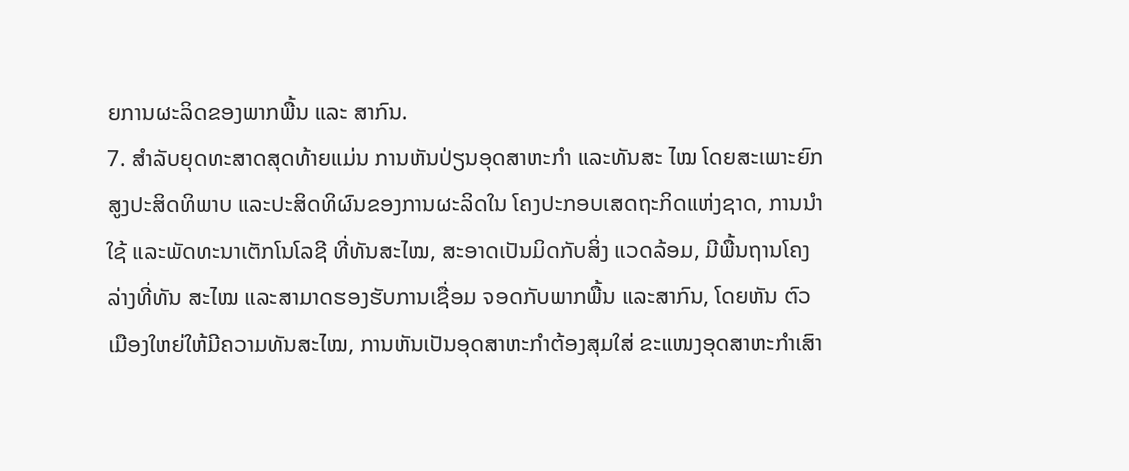ຍການຜະລິດຂອງພາກພື້ນ ແລະ ສາກົນ.
7. ສຳລັບຍຸດທະສາດສຸດທ້າຍແມ່ນ ການຫັນປ່ຽນອຸດສາຫະກຳ ແລະທັນສະ ໄໝ ໂດຍສະເພາະຍົກສູງປະສິດທິພາບ ແລະປະສິດທິຜົນຂອງການຜະລິດໃນ ໂຄງປະກອບເສດຖະກິດແຫ່ງຊາດ, ການນຳໃຊ້ ແລະພັດທະນາເຕັກໂນໂລຊີ ທີ່ທັນສະໄໝ, ສະອາດເປັນມິດກັບສິ່ງ ແວດລ້ອມ, ມີພື້ນຖານໂຄງລ່າງທີ່ທັນ ສະໄໝ ແລະສາມາດຮອງຮັບການເຊື່ອມ ຈອດກັບພາກພື້ນ ແລະສາກົນ, ໂດຍຫັນ ຕົວເມືອງໃຫຍ່ໃຫ້ມີຄວາມທັນສະໄໝ, ການຫັນເປັນອຸດສາຫະກຳຕ້ອງສຸມໃສ່ ຂະແໜງອຸດສາຫະກຳເສົາ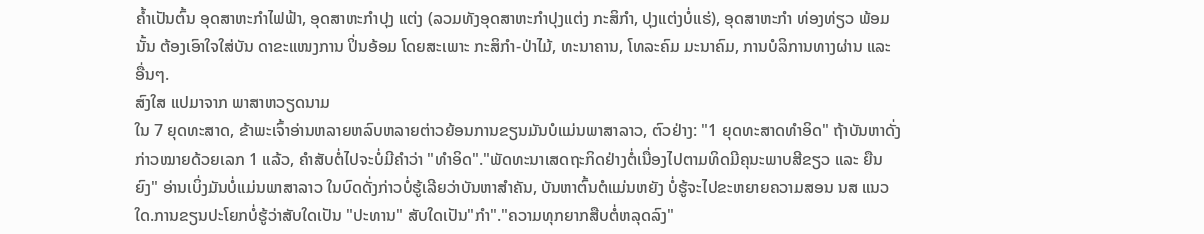ຄ້ຳເປັນຕົ້ນ ອຸດສາຫະກຳໄຟຟ້າ, ອຸດສາຫະກຳປຸງ ແຕ່ງ (ລວມທັງອຸດສາຫະກຳປຸງແຕ່ງ ກະສິກຳ, ປຸງແຕ່ງບໍ່ແຮ່), ອຸດສາຫະກຳ ທ່ອງທ່ຽວ ພ້ອມນັ້ນ ຕ້ອງເອົາໃຈໃສ່ບັນ ດາຂະແໜງການ ປິ່ນອ້ອມ ໂດຍສະເພາະ ກະສິກຳ-ປ່າໄມ້, ທະນາຄານ, ໂທລະຄົມ ມະນາຄົມ, ການບໍລິການທາງຜ່ານ ແລະ ອື່ນໆ.
ສົງໃສ ແປມາຈາກ ພາສາຫວຽດນາມ
ໃນ 7 ຍຸດທະສາດ, ຂ້າພະເຈົ້າອ່ານຫລາຍຫລົບຫລາຍຕ່າວຍ້ອນການຂຽນມັນບໍແມ່ນພາສາລາວ, ຕົວຢ່າງ: "1 ຍຸດທະສາດທຳອິດ" ຖ້າບັນຫາດັ່ງກ່າວໝາຍດ້ວຍເລກ 1 ແລ້ວ, ຄຳສັບຕໍ່ໄປຈະບໍ່ມີຄຳວ່າ "ທຳອິດ"."ພັດທະນາເສດຖະກິດຢ່າງຕໍ່ເນື່ອງໄປຕາມທິດມີຄຸນະພາບສີຂຽວ ແລະ ຍືນຍົງ" ອ່ານເບິ່ງມັນບໍ່ແມ່ນພາສາລາວ ໃນບົດດັ່ງກ່າວບໍ່ຮູ້ເລີຍວ່າບັນຫາສຳຄັນ, ບັນຫາຕົ້ນຕໍແມ່ນຫຍັງ ບໍ່ຮູ້ຈະໄປຂະຫຍາຍຄວາມສອນ ນສ ແນວໃດ.ການຂຽນປະໂຍກບໍ່ຮູ້ວ່າສັບໃດເປັນ "ປະທານ" ສັບໃດເປັນ"ກຳ"."ຄວາມທຸກຍາກສືບຕໍ່ຫລຸດລົງ"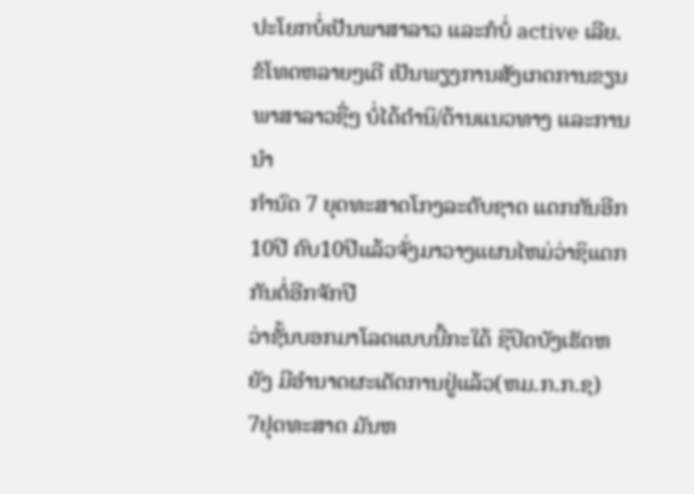ປະໂຍກບໍ່ເປັນພາສາລາວ ແລະກໍບໍ່ active ເລີຍ.ຂໍໂທດຫລາຍໆເດີ ເປັນພຽງການສັງເກດການຂຽນພາສາລາວຊື່ໆ ບໍ່ໄດ້ຕຳນິ/ຕ້ານແນວທາງ ແລະການນຳ
ກຳນົດ 7 ຍຸດທະສາດໂກງລະດັບຊາດ ແດກກັນອີກ10ປີ ຄົບ10ປີແລ້ວຈັ່ງມາວາງແຜນໄຫມ່ວ່າຊິແດກກັນຕໍ່ອີກຈັກປີ
ວ່າຊັ້ນບອກມາໂລດແບບນີ້ກະໃດ້ ຊິປິດບັງເຮັດຫຍັງ ມີອຳນາດຜະເດັດການຢູ່ແລ້ວ(ຫມ.ກ.ກ.ຊ)
7ຢຸດທະສາດ ມັນຫ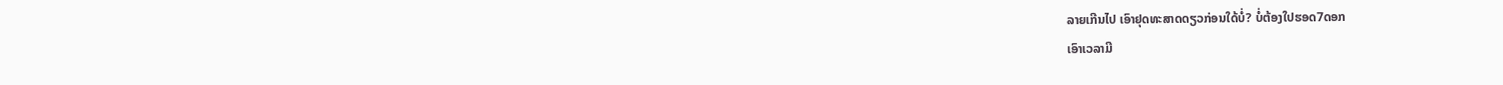ລາຍເກີນໄປ ເອົາຢຸດທະສາດດຽວກ່ອນໃດ້ບໍ່? ບໍ່ຕ້ອງໃປຮອດ7ດອກ
ເອົາເວລາມີ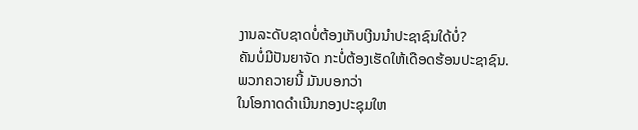ງານລະດັບຊາດບໍ່ຕ້ອງເກັບເງີນນຳປະຊາຊົນໃດ້ບໍ່?
ຄັນບໍ່ມີປັນຍາຈັດ ກະບໍ່ຕ້ອງເຮັດໃຫ້ເດືອດຮ້ອນປະຊາຊົນ.
ພວກຄວາຍນີ້ ມັນບອກວ່າ
ໃນໂອກາດດໍາເນີນກອງປະຊຸມໃຫ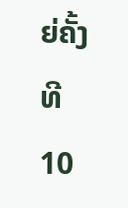ຍ່ຄັ້ງທີ 10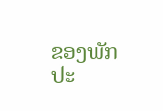ຂອງພັກປະ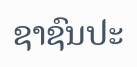ຊາຊົນປະ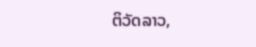ຕິວັດລາວ,